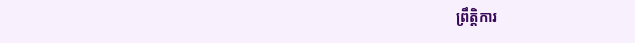ព្រឹត្តិការ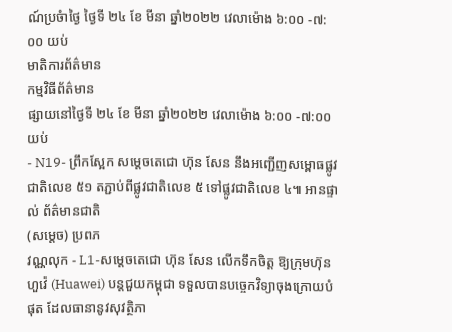ណ៍ប្រចំាថ្ងៃ ថ្ងៃទី ២៤ ខែ មីនា ឆ្នាំ២០២២ វេលាម៉ោង ៦:០០ -៧:០០ យប់
មាតិការព័ត៌មាន
កម្មវិធីព័ត៌មាន
ផ្សាយនៅថ្ងៃទី ២៤ ខែ មីនា ឆ្នាំ២០២២ វេលាម៉ោង ៦:០០ -៧:០០ យប់
- N19- ព្រឹកស្អែក សម្តេចតេជោ ហ៊ុន សែន នឹងអញ្ជើញសម្ពោធផ្លូវជាតិលេខ ៥១ តភ្ជាប់ពីផ្លូវជាតិលេខ ៥ ទៅផ្លូវជាតិលេខ ៤៕ អានផ្ទាល់ ព័ត៌មានជាតិ
(សម្តេច) ប្រពភ
វណ្ណលុក - L1-សម្ដេចតេជោ ហ៊ុន សែន លើកទឹកចិត្ត ឱ្យក្រុមហ៊ុនហួវ៉េ (Huawei) បន្តជួយកម្ពុជា ទទួលបានបច្ចេកវិទ្យាចុងក្រោយបំផុត ដែលធានានូវសុវត្ថិភា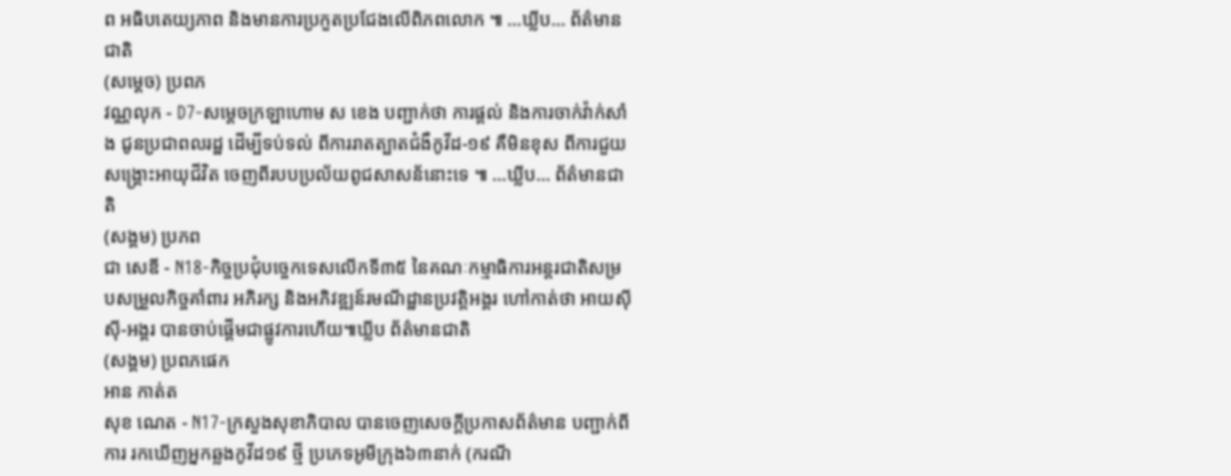ព អធិបតេយ្យភាព និងមានការប្រកួតប្រជែងលើពិភពលោក ៕ …ឃ្លីប… ព័ត៌មានជាតិ
(សម្តេច) ប្រពភ
វណ្ណលុក - D7-សម្តេចក្រឡាហោម ស ខេង បញ្ជាក់ថា ការផ្តល់ និងការចាក់វ៉ាក់សាំង ជូនប្រជាពលរដ្ឋ ដើម្បីទប់ទល់ ពីការរាតត្បាតជំងឺកូវីដ-១៩ គឺមិនខុស ពីការជួយសង្គ្រោះអាយុជីវិត ចេញពីរបបប្រល័យពូជសាសន័នោះទេ ៕ …ឃ្លីប… ព័ត៌មានជាតិ
(សង្គម) ប្រភព
ជា សេឌី - N18-កិច្ចប្រជុំបច្ចេកទេសលើកទី៣៥ នៃគណៈកម្មាធិការអន្តរជាតិសម្របសម្រួលកិច្ចគាំពារ អភិរក្ស និងអភិវឌ្ឍន៍រមណីដ្ឋានប្រវត្តិអង្គរ ហៅកាត់ថា អាយស៊ីស៊ី-អង្គរ បានចាប់ផ្តើមជាផ្លូវការហើយ៕ឃ្លីប ព័ត៌មានជាតិ
(សង្គម) ប្រពភផេក
អាន កាត់ត
សុខ ណេត - N17-ក្រសួងសុខាភិបាល បានចេញសេចក្តីប្រកាសព័ត៌មាន បញ្ជាក់ពីការ រកឃើញអ្នកឆ្លងកូវីដ១៩ ថ្មី ប្រភេទអូមីក្រុង៦៣នាក់ (ករណី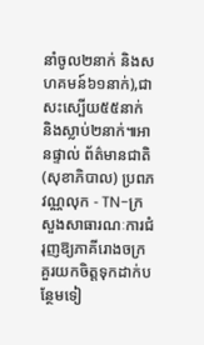នាំចូល២នាក់ និងសហគមន៍៦១នាក់),ជាសះស្បើយ៥៥នាក់ និងស្លាប់២នាក់៕អានផ្ទាល់ ព័ត៌មានជាតិ
(សុខាភិបាល) ប្រពភ
វណ្ណលុក - TN-ក្រសួងសាធារណៈការជំរុញឱ្យភាគីរោងចក្រគួរយកចិត្តទុកដាក់បន្ថែមទៀ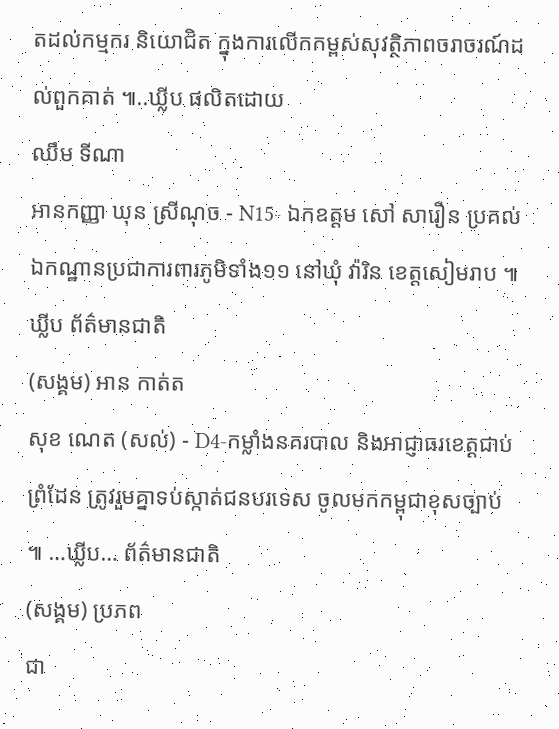តដល់កម្មករ និយោជិត ក្នុងការលើកកម្ពស់សុវត្ថិភាពចរាចរណ៍ដល់ពួកគាត់ ៕..ឃ្លីប ផលិតដោយ
ឈឹម ទីណា
អានកញ្ញា ឃុន ស្រីណុច - N15- ឯកឧត្តម សៅ សារឿន ប្រគល់ ឯកណ្ឋានប្រជាការពារភូមិទាំង១១ នៅឃុំ វ៉ារិន ខេត្តសៀមរាប ៕ឃ្លីប ព័ត៌មានជាតិ
(សង្គម) អាន កាត់ត
សុខ ណេត (សល់) - D4-កម្លាំងនគរបាល និងអាជ្ញាធរខេត្តជាប់ព្រំដែន ត្រូវរួមគ្នាទប់ស្កាត់ជនបរទេស ចូលមកកម្ពុជាខុសច្បាប់ ៕ …ឃ្លីប… ព័ត៌មានជាតិ
(សង្គម) ប្រភព
ជា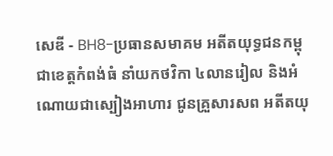សេឌី - BH8-ប្រធានសមាគម អតីតយុទ្ធជនកម្ពុជាខេត្តកំពង់ធំ នាំយកថវិកា ៤លានរៀល និងអំណោយជាស្បៀងអាហារ ជូនគ្រួសារសព អតីតយុ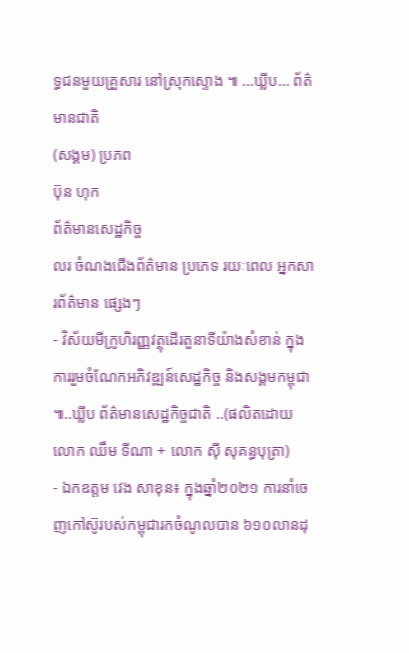ទ្ធជនមួយគ្រួសារ នៅស្រុកស្ទោង ៕ …ឃ្លីប… ព័ត៌មានជាតិ
(សង្គម) ប្រភព
ប៊ុន ហុក
ព័ត៌មានសេដ្ឋកិច្ច
លរ ចំណងជើងព័ត៌មាន ប្រភេទ រយៈពេល អ្នកសារព័ត៌មាន ផ្សេងៗ
- វិស័យមីក្រូហិរញ្ញវត្ថុដើរតួនាទីយ៉ាងសំខាន់ ក្នុងការរួមចំណែកអភិវឌ្ឍន៍សេដ្ឋកិច្ច និងសង្គមកម្ពុជា ៕..ឃ្លីប ព័ត៌មានសេដ្ឋកិច្ចជាតិ ..(ផលិតដោយលោក ឈឹម ទីណា + លោក ស៊ី សុគន្ធបុត្រា)
- ឯកឧត្តម វេង សាខុន៖ ក្នុងឆ្នាំ២០២១ ការនាំចេញកៅស៊ូរបស់កម្ពុជារកចំណូលបាន ៦១០លានដុ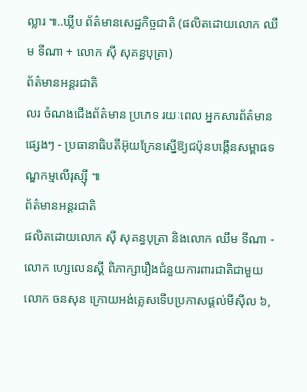ល្លារ ៕..ឃ្លីប ព័ត៌មានសេដ្ឋកិច្ចជាតិ (ផលិតដោយលោក ឈឹម ទីណា + លោក ស៊ី សុគន្ធបុត្រា)
ព័ត៌មានអន្តរជាតិ
លរ ចំណងជើងព័ត៌មាន ប្រភេទ រយៈពេល អ្នកសារព័ត៌មាន ផ្សេងៗ - ប្រធានាធិបតីអ៊ុយក្រែនស្នើឱ្យជប៉ុនបង្កើនសម្ពាធទណ្ឌកម្មលើរុស្ស៊ី ៕
ព័ត៌មានអន្តរជាតិ
ផលិតដោយលោក ស៊ី សុគន្ធបុត្រា និងលោក ឈឹម ទីណា - លោក ហ្សេលេនស្គី ពិភាក្សារឿងជំនួយការពារជាតិជាមួយលោក ចនសុន ក្រោយអង់គ្លេសទើបប្រកាសផ្តល់មីស៊ីល ៦,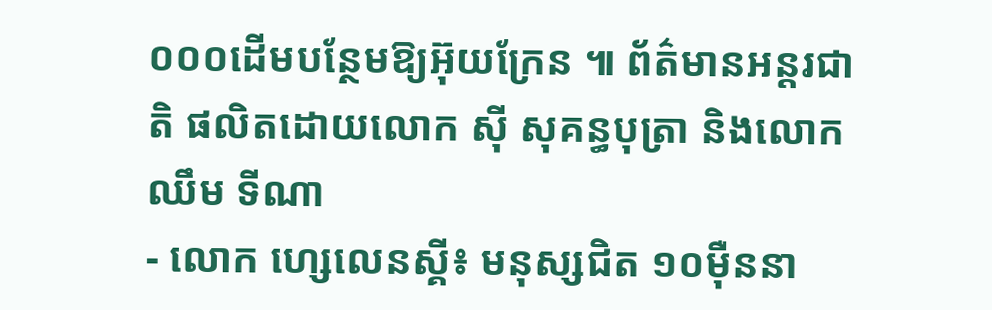០០០ដើមបន្ថែមឱ្យអ៊ុយក្រែន ៕ ព័ត៌មានអន្តរជាតិ ផលិតដោយលោក ស៊ី សុគន្ធបុត្រា និងលោក ឈឹម ទីណា
- លោក ហ្សេលេនស្គី៖ មនុស្សជិត ១០ម៉ឺននា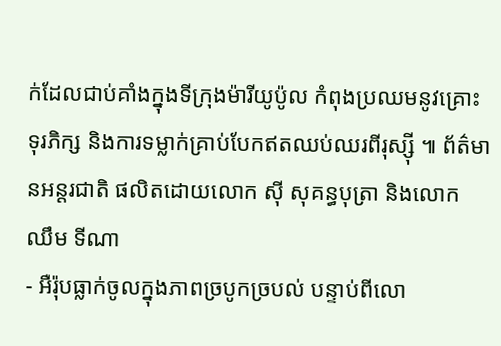ក់ដែលជាប់គាំងក្នុងទីក្រុងម៉ារីយូប៉ូល កំពុងប្រឈមនូវគ្រោះទុរភិក្ស និងការទម្លាក់គ្រាប់បែកឥតឈប់ឈរពីរុស្ស៊ី ៕ ព័ត៌មានអន្តរជាតិ ផលិតដោយលោក ស៊ី សុគន្ធបុត្រា និងលោក ឈឹម ទីណា
- អឺរ៉ុបធ្លាក់ចូលក្នុងភាពច្របូកច្របល់ បន្ទាប់ពីលោ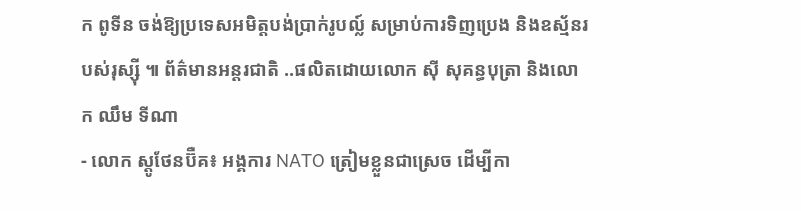ក ពូទីន ចង់ឱ្យប្រទេសអមិត្តបង់ប្រាក់រូបល្ល៍ សម្រាប់ការទិញប្រេង និងឧស្ម័នរបស់រុស្ស៊ី ៕ ព័ត៌មានអន្តរជាតិ ..ផលិតដោយលោក ស៊ី សុគន្ធបុត្រា និងលោក ឈឹម ទីណា
- លោក ស្តូថែនប៊ឺគ៖ អង្គការ NATO ត្រៀមខ្លួនជាស្រេច ដើម្បីកា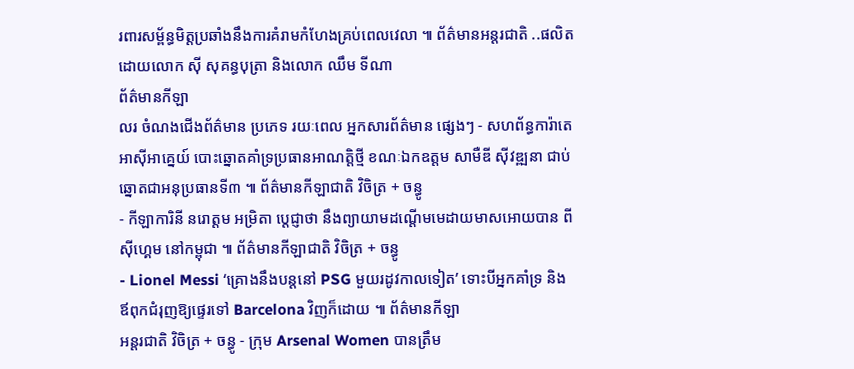រពារសម្ព័ន្ធមិត្តប្រឆាំងនឹងការគំរាមកំហែងគ្រប់ពេលវេលា ៕ ព័ត៌មានអន្តរជាតិ ..ផលិតដោយលោក ស៊ី សុគន្ធបុត្រា និងលោក ឈឹម ទីណា
ព័ត៌មានកីឡា
លរ ចំណងជើងព័ត៌មាន ប្រភេទ រយៈពេល អ្នកសារព័ត៌មាន ផ្សេងៗ - សហព័ន្ធការ៉ាតេអាស៊ីអាគ្នេយ៍ បោះឆ្នោតគាំទ្រប្រធានអាណត្តិថ្មី ខណៈឯកឧត្តម សាមឺឌី ស៊ីវឌ្ឍនា ជាប់ឆ្នោតជាអនុប្រធានទី៣ ៕ ព័ត៌មានកីឡាជាតិ វិចិត្រ + ចន្ធូ
- កីឡាការិនី នរោត្តម អម្រិតា ប្តេជ្ញាថា នឹងព្យាយាមដណ្តើមមេដាយមាសអោយបាន ពីស៊ីហ្គេម នៅកម្ពុជា ៕ ព័ត៌មានកីឡាជាតិ វិចិត្រ + ចន្ធូ
- Lionel Messi ‘គ្រោងនឹងបន្តនៅ PSG មួយរដូវកាលទៀត’ ទោះបីអ្នកគាំទ្រ និងឪពុកជំរុញឱ្យផ្ទេរទៅ Barcelona វិញក៏ដោយ ៕ ព័ត៌មានកីឡា
អន្តរជាតិ វិចិត្រ + ចន្ធូ - ក្រុម Arsenal Women បានត្រឹម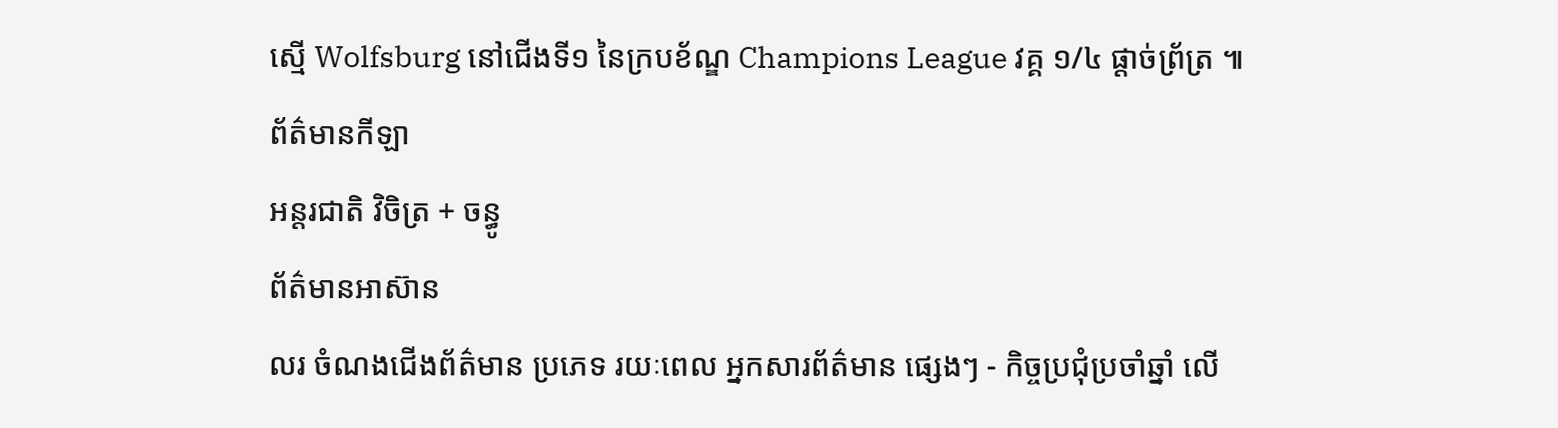ស្មើ Wolfsburg នៅជើងទី១ នៃក្របខ័ណ្ឌ Champions League វគ្គ ១/៤ ផ្តាច់ព្រ័ត្រ ៕ ព័ត៌មានកីឡា
អន្តរជាតិ វិចិត្រ + ចន្ធូ
ព័ត៌មានអាស៊ាន
លរ ចំណងជើងព័ត៌មាន ប្រភេទ រយៈពេល អ្នកសារព័ត៌មាន ផ្សេងៗ - កិច្ចប្រជុំប្រចាំឆ្នាំ លើ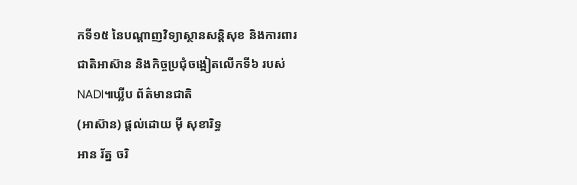កទី១៥ នៃបណ្តាញវិទ្យាស្ថានសន្តិសុខ និងការពារជាតិអាស៊ាន និងកិច្ចប្រជុំចង្អៀតលើកទី៦ របស់ NADI៕ឃ្លីប ព័ត៌មានជាតិ
(អាស៊ាន) ផ្តល់ដោយ ម៉ី សុខារិទ្ធ
អាន រ័ត្ន ចរិ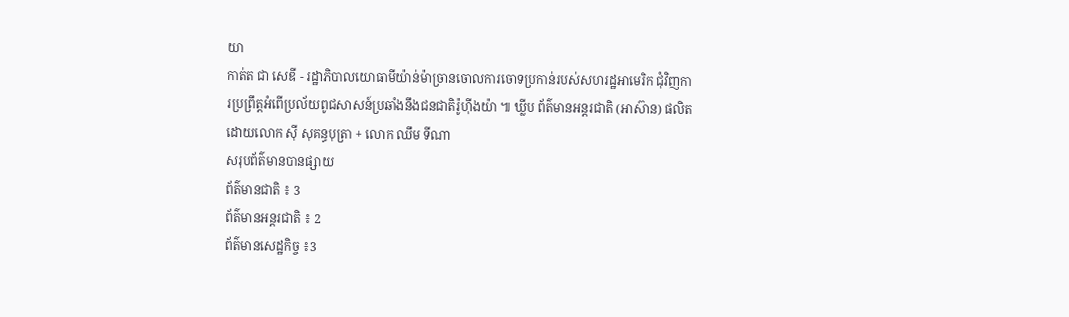យា
កាត់ត ជា សេឌី - រដ្ឋាភិបាលយោធាមីយ៉ាន់ម៉ាច្រានចោលការចោទប្រកាន់របស់សហរដ្ឋអាមេរិក ជុំវិញការប្រព្រឹត្តអំពើប្រល័យពូជសាសន៍ប្រឆាំងនឹងជនជាតិរ៉ូហ៊ីងយ៉ា ៕ ឃ្លីប ព័ត៌មានអន្តរជាតិ (អាស៊ាន) ផលិតដោយលោក ស៊ី សុគន្ធបុត្រា + លោក ឈឹម ទីណា
សរុបព័ត៌មានបានផ្សាយ
ព័ត៌មានជាតិ ៖ 3
ព័ត៌មានអន្តរជាតិ ៖ 2
ព័ត៌មានសេដ្ឋកិច្ច ៖3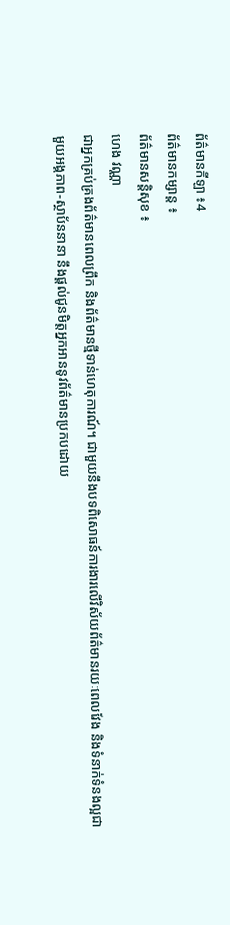ព័ត៌មានកីឡា ៖4
ព័ត៌មានកម្សាន្ត ៖
ព័ត៌មានសន្តិសុខ ៖
ហេង វណ្ណា
ជាអ្នកគ្រប់គ្រងព័ត៌មានពេលព្រឹក និងព័ត៌មានថ្មីទាន់ហេតុការណ៍។ ជាមួយនឹងបទពិសោធន៍ការងារលើវិស័យព័ត៌មានរយៈពេលវែង និងទំនាក់ទំនងល្អជាមួយអង្គភាព-ស្ថាប័ននានា នឹងផ្ដល់ជូនមិត្តអ្នកអាននូវព័ត៌មានប្រកបដោយ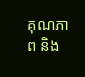គុណភាព និង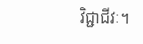វិជ្ជាជីវៈ។